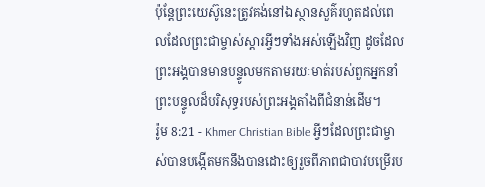ប៉ុន្ដែព្រះយេស៊ូនេះត្រូវគង់នៅឯស្ថានសួគ៌រហូតដល់ពេលដែលព្រះជាម្ចាស់ស្ដារអ្វីៗទាំងអស់ឡើងវិញ ដូចដែលព្រះអង្គបានមានបន្ទូលមកតាមរយៈមាត់របស់ពួកអ្នកនាំព្រះបន្ទូលដ៏បរិសុទ្ធរបស់ព្រះអង្គតាំងពីជំនាន់ដើម។
រ៉ូម 8:21 - Khmer Christian Bible អ្វីៗដែលព្រះជាម្ចាស់បានបង្កើតមកនឹងបានដោះឲ្យរួចពីភាពជាបាវបម្រើរប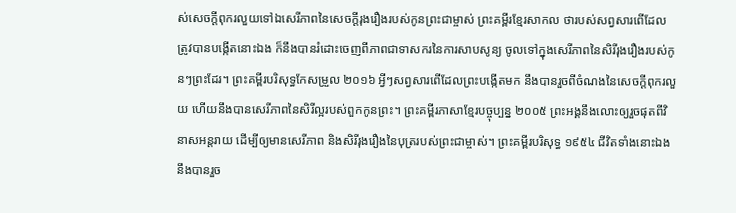ស់សេចក្ដីពុករលួយទៅឯសេរីភាពនៃសេចក្ដីរុងរឿងរបស់កូនព្រះជាម្ចាស់ ព្រះគម្ពីរខ្មែរសាកល ថារបស់សព្វសារពើដែលត្រូវបានបង្កើតនោះឯង ក៏នឹងបានរំដោះចេញពីភាពជាទាសករនៃការសាបសូន្យ ចូលទៅក្នុងសេរីភាពនៃសិរីរុងរឿងរបស់កូនៗព្រះដែរ។ ព្រះគម្ពីរបរិសុទ្ធកែសម្រួល ២០១៦ អ្វីៗសព្វសារពើដែលព្រះបង្កើតមក នឹងបានរួចពីចំណងនៃសេចក្តីពុករលួយ ហើយនឹងបានសេរីភាពនៃសិរីល្អរបស់ពួកកូនព្រះ។ ព្រះគម្ពីរភាសាខ្មែរបច្ចុប្បន្ន ២០០៥ ព្រះអង្គនឹងលោះឲ្យរួចផុតពីវិនាសអន្តរាយ ដើម្បីឲ្យមានសេរីភាព និងសិរីរុងរឿងនៃបុត្ររបស់ព្រះជាម្ចាស់។ ព្រះគម្ពីរបរិសុទ្ធ ១៩៥៤ ជីវិតទាំងនោះឯង នឹងបានរួច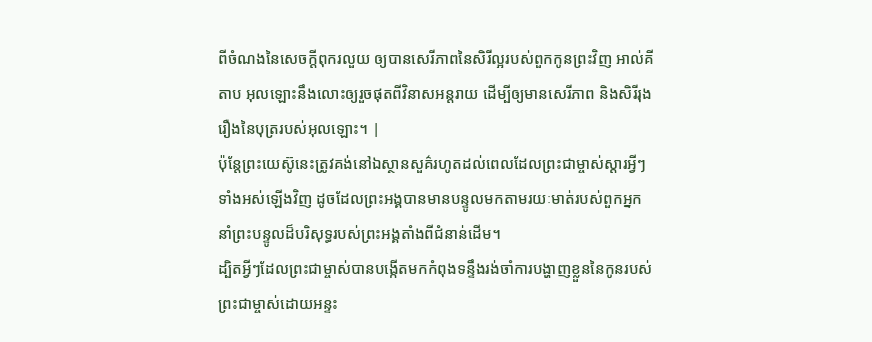ពីចំណងនៃសេចក្ដីពុករលួយ ឲ្យបានសេរីភាពនៃសិរីល្អរបស់ពួកកូនព្រះវិញ អាល់គីតាប អុលឡោះនឹងលោះឲ្យរួចផុតពីវិនាសអន្ដរាយ ដើម្បីឲ្យមានសេរីភាព និងសិរីរុងរឿងនៃបុត្ររបស់អុលឡោះ។ |
ប៉ុន្ដែព្រះយេស៊ូនេះត្រូវគង់នៅឯស្ថានសួគ៌រហូតដល់ពេលដែលព្រះជាម្ចាស់ស្ដារអ្វីៗទាំងអស់ឡើងវិញ ដូចដែលព្រះអង្គបានមានបន្ទូលមកតាមរយៈមាត់របស់ពួកអ្នកនាំព្រះបន្ទូលដ៏បរិសុទ្ធរបស់ព្រះអង្គតាំងពីជំនាន់ដើម។
ដ្បិតអ្វីៗដែលព្រះជាម្ចាស់បានបង្កើតមកកំពុងទន្ទឹងរង់ចាំការបង្ហាញខ្លួននៃកូនរបស់ព្រះជាម្ចាស់ដោយអន្ទះ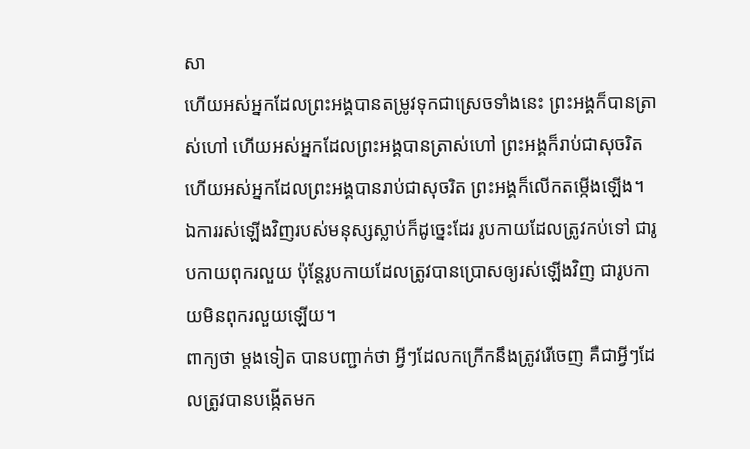សា
ហើយអស់អ្នកដែលព្រះអង្គបានតម្រូវទុកជាស្រេចទាំងនេះ ព្រះអង្គក៏បានត្រាស់ហៅ ហើយអស់អ្នកដែលព្រះអង្គបានត្រាស់ហៅ ព្រះអង្គក៏រាប់ជាសុចរិត ហើយអស់អ្នកដែលព្រះអង្គបានរាប់ជាសុចរិត ព្រះអង្គក៏លើកតម្កើងឡើង។
ឯការរស់ឡើងវិញរបស់មនុស្សស្លាប់ក៏ដូច្នេះដែរ រូបកាយដែលត្រូវកប់ទៅ ជារូបកាយពុករលួយ ប៉ុន្ដែរូបកាយដែលត្រូវបានប្រោសឲ្យរស់ឡើងវិញ ជារូបកាយមិនពុករលួយឡើយ។
ពាក្យថា ម្ដងទៀត បានបញ្ជាក់ថា អ្វីៗដែលកក្រើកនឹងត្រូវរើចេញ គឺជាអ្វីៗដែលត្រូវបានបង្កើតមក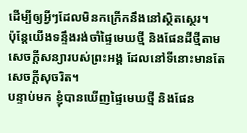ដើម្បីឲ្យអ្វីៗដែលមិនកក្រើកនឹងនៅស្ថិតស្ថេរ។
ប៉ុន្ដែយើងទន្ទឹងរង់ចាំផ្ទៃមេឃថ្មី និងផែនដីថ្មីតាមសេចក្ដីសន្យារបស់ព្រះអង្គ ដែលនៅទីនោះមានតែសេចក្ដីសុចរិត។
បន្ទាប់មក ខ្ញុំបានឃើញផ្ទៃមេឃថ្មី និងផែន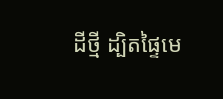ដីថ្មី ដ្បិតផ្ទៃមេ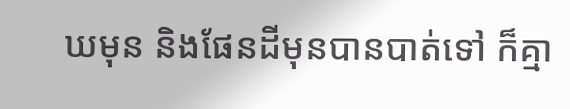ឃមុន និងផែនដីមុនបានបាត់ទៅ ក៏គ្មា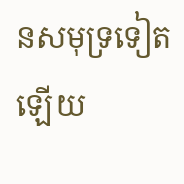នសមុទ្រទៀតឡើយ